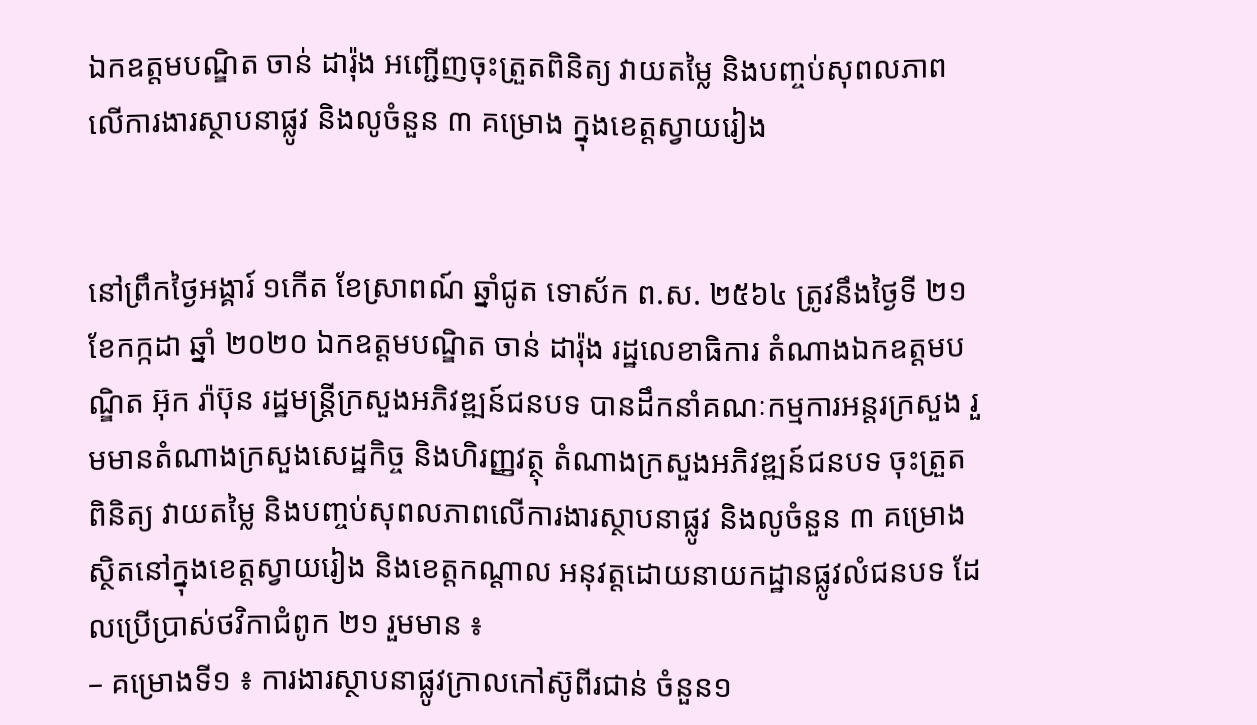ឯកឧត្តមបណ្ឌិត ចាន់ ដារ៉ុង អញ្ជើញចុះត្រួតពិនិត្យ វាយតម្លៃ និងបញ្ចប់សុពលភាពលើការងារស្ថាបនាផ្លូវ និងលូចំនួន ៣ គម្រោង ក្នុងខេត្តស្វាយរៀង


នៅព្រឹកថ្ងៃអង្គារ៍ ១កើត ខែស្រាពណ៍ ឆ្នាំជូត ទោស័ក ព.ស. ២៥៦៤ ត្រូវនឹងថ្ងៃទី ២១ ខែកក្កដា ឆ្នាំ ២០២០ ឯកឧត្តមបណ្ឌិត ចាន់ ដារ៉ុង រដ្ឋលេខាធិការ តំណាងឯកឧត្តមបណ្ឌិត អ៊ុក រ៉ាប៊ុន រដ្ឋមន្ត្រីក្រសួងអភិវឌ្ឍន៍ជនបទ បានដឹកនាំគណៈកម្មការអន្តរក្រសួង រួមមានតំណាងក្រសួងសេដ្ឋកិច្ច និងហិរញ្ញវត្ថុ តំណាងក្រសួងអភិវឌ្ឍន៍ជនបទ ចុះត្រួតពិនិត្យ វាយតម្លៃ និងបញ្ចប់សុពលភាពលើការងារស្ថាបនាផ្លូវ និងលូចំនួន ៣ គម្រោង ស្ថិតនៅក្នុងខេត្តស្វាយរៀង និងខេត្តកណ្ដាល អនុវត្តដោយនាយកដ្ឋានផ្លូវលំជនបទ ដែលប្រើប្រាស់ថវិកាជំពូក ២១ រួមមាន ៖
– គម្រោងទី១ ៖ ការងារស្ថាបនាផ្លូវក្រាលកៅស៊ូពីរជាន់ ចំនួន១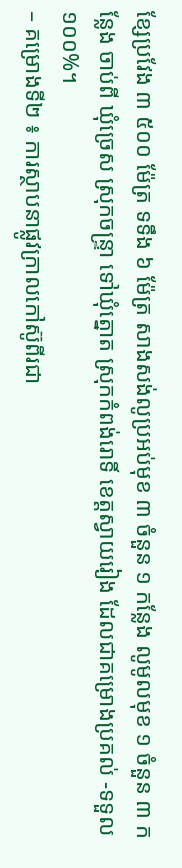ខ្សែប្រវែង ៣ ៥០០ ម៉ែត្រ ទទឹង ៦ ម៉ែត្រ សាងសង់លូប្រអប់មុខ ៣ ចំនួន ១ កន្លែង លូមូលមុខ ១ ចំនួន ៣ កន្លែង ចាប់ពី ឃុំច្រេស ស្រុកចន្ទ្រា ទៅឃុំត្នោត ស្រុកកំពង់រោទិ៍ ខេត្តស្វាយរៀង ដែលជាគម្រោងប្រគល់ -ទទួល ១០០%។
– គម្រោងទី២ ៖ ការស្ថាបនាផ្លូវក្រាលកៅស៊ូពីរជា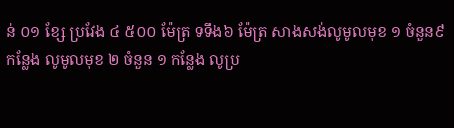ន់ ០១ ខ្សែ ប្រវែង ៤ ៥០០ ម៉ែត្រ ទទឹង៦ ម៉ែត្រ សាងសង់លូមូលមុខ ១ ចំនួន៩ កន្លែង លូមូលមុខ ២ ចំនួន ១ កន្លែង លូប្រ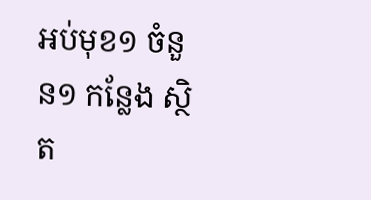អប់មុខ១ ចំនួន១ កន្លែង ស្ថិត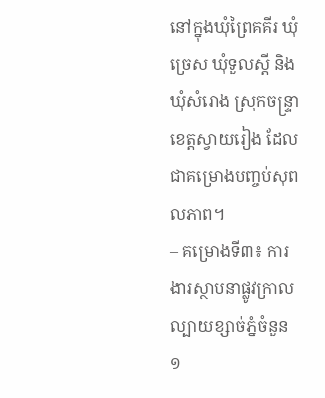នៅក្នុងឃុំព្រៃគគីរ ឃុំច្រេស ឃុំទួលស្តី និងឃុំសំរោង ស្រុកចន្ទ្រា ខេត្តស្វាយរៀង ដែលជាគម្រោងបញ្ចប់សុពលភាព។
– គម្រោងទី៣៖ ការងារស្ថាបនាផ្លូវក្រាលល្បាយខ្សាច់ភ្នំចំនួន ១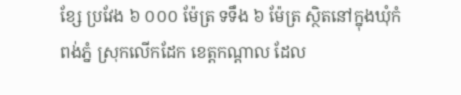ខ្សែ ប្រវែង ៦ ០០០ ម៉ែត្រ ទទឹង ៦ ម៉ែត្រ ស្ថិតនៅក្នុងឃុំកំពង់ភ្នំ ស្រុកលើកដែក ខេត្តកណ្ដាល ដែល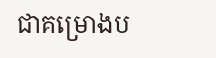ជាគម្រោងប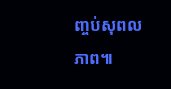ញ្ចប់សុពលភាព៕